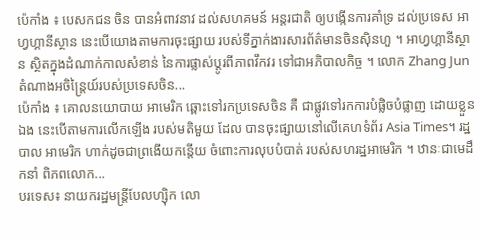ប៉េកាំង ៖ បេសកជន ចិន បានអំពាវនាវ ដល់សហគមន៍ អន្តរជាតិ ឲ្យបង្កើនការគាំទ្រ ដល់ប្រទេស អាហ្វហ្គានីស្ថាន នេះបើយោងតាមការចុះផ្សាយ របស់ទីភ្នាក់ងារសារព័ត៌មានចិនស៊ិនហួ ។ អាហ្វហ្គានីស្ថាន ស្ថិតក្នុងដំណាក់កាលសំខាន់ នៃការផ្លាស់ប្តូរពីភាពវឹកវរ ទៅជាអភិបាលកិច្ច ។ លោក Zhang Jun តំណាងអចិន្ត្រៃយ៍របស់ប្រទេសចិន...
ប៉េកាំង ៖ គោលនយោបាយ អាមេរិក ឆ្ពោះទៅរកប្រទេសចិន គឺ ជាផ្លូវទៅរកការបំផ្លិចបំផ្លាញ ដោយខ្លួនឯង នេះបើតាមការលើកឡើង របស់មតិមួយ ដែល បានចុះផ្សាយនៅលើគេហទំព័រ Asia Times។ រដ្ឋបាល អាមេរិក ហាក់ដូចជាព្រងើយកន្តើយ ចំពោះការលុបបំបាត់ របស់សហរដ្ឋអាមេរិក ។ ឋានៈជាមេដឹកនាំ ពិភពលោក...
បរទេស៖ នាយករដ្ឋមន្រ្តីបែលហ្ស៊ិក លោ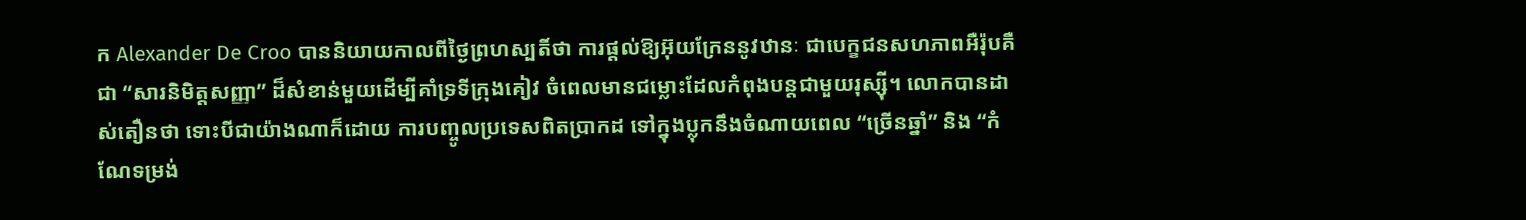ក Alexander De Croo បាននិយាយកាលពីថ្ងៃព្រហស្បតិ៍ថា ការផ្តល់ឱ្យអ៊ុយក្រែននូវឋានៈ ជាបេក្ខជនសហភាពអឺរ៉ុបគឺជា “សារនិមិត្តសញ្ញា” ដ៏សំខាន់មួយដើម្បីគាំទ្រទីក្រុងគៀវ ចំពេលមានជម្លោះដែលកំពុងបន្តជាមួយរុស្ស៊ី។ លោកបានដាស់តឿនថា ទោះបីជាយ៉ាងណាក៏ដោយ ការបញ្ចូលប្រទេសពិតប្រាកដ ទៅក្នុងប្លុកនឹងចំណាយពេល “ច្រើនឆ្នាំ” និង “កំណែទម្រង់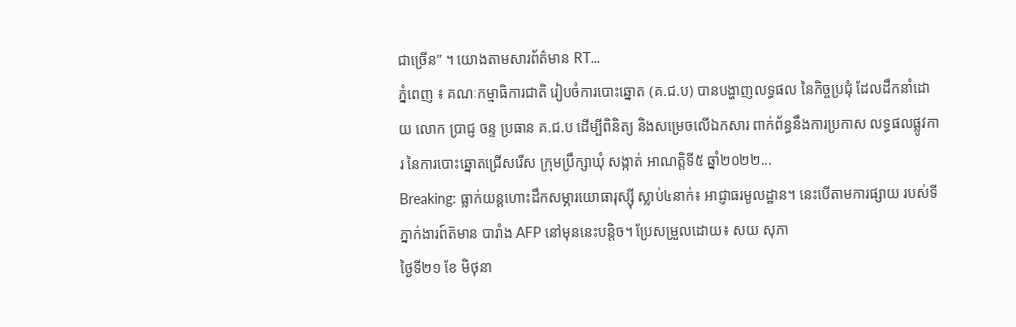ជាច្រើន” ។ យោងតាមសារព័ត៌មាន RT...
ភ្នំពេញ ៖ គណៈកម្មាធិការជាតិ រៀបចំការបោះឆ្នោត (គ.ជ.ប) បានបង្ហាញលទ្ធផល នៃកិច្ចប្រជុំ ដែលដឹកនាំដោយ លោក ប្រាជ្ញ ចន្ទ ប្រធាន គ.ជ.ប ដើម្បីពិនិត្យ និងសម្រេចលើឯកសារ ពាក់ព័ន្ធនឹងការប្រកាស លទ្ធផលផ្លូវការ នៃការបោះឆ្នោតជ្រើសរើស ក្រុមប្រឹក្សាឃុំ សង្កាត់ អាណត្តិទី៥ ឆ្នាំ២០២២...
Breaking: ធ្លាក់យន្តហោះដឹកសម្ភារយោធារុស្ស៊ី ស្លាប់៤នាក់៖ អាជ្ញាធរមូលដ្ឋាន។ នេះបើតាមការផ្សាយ របស់ទីភ្នាក់ងារព៍ត៑មាន បារាំង AFP នៅមុននេះបន្តិច។ ប្រែសម្រួលដោយ៖ សយ សុភា
ថ្ងៃទី២១ ខែ មិថុនា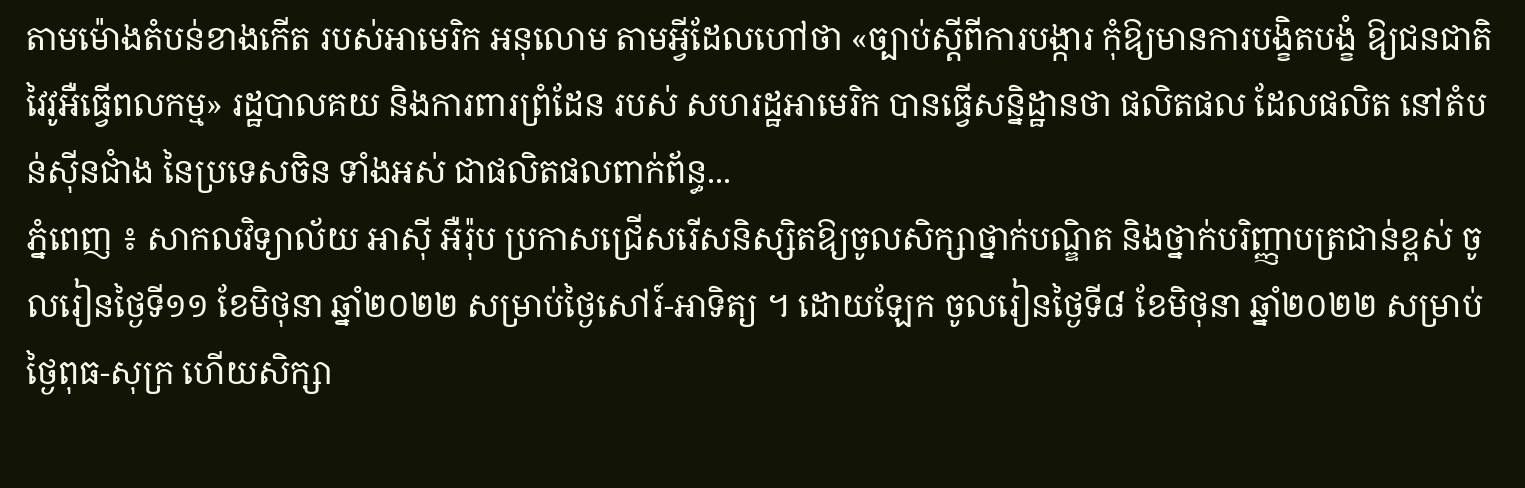តាមម៉ោងតំបន់ខាងកើត របស់អាមេរិក អនុលោម តាមអ្វីដែលហៅថា «ច្បាប់ស្តីពីការបង្ការ កុំឱ្យមានការបង្ខិតបង្ខំ ឱ្យជនជាតិ វៃវូអឺធ្វើពលកម្ម» រដ្ឋបាលគយ និងការពារព្រំដែន របស់ សហរដ្ឋអាមេរិក បានធ្វើសន្និដ្ឋានថា ផលិតផល ដែលផលិត នៅតំបន់ស៊ីនជាំង នៃប្រទេសចិន ទាំងអស់ ជាផលិតផលពាក់ព័ន្ធ...
ភ្នំពេញ ៖ សាកលវិទ្យាល័យ អាស៊ី អឺរ៉ុប ប្រកាសជ្រើសរើសនិស្សិតឱ្យចូលសិក្សាថ្នាក់បណ្ឌិត និងថ្នាក់បរិញ្ញាបត្រជាន់ខ្ពស់ ចូលរៀនថ្ងៃទី១១ ខែមិថុនា ឆ្នាំ២០២២ សម្រាប់ថ្ងៃសៅរ៍-អាទិត្យ ។ ដោយឡែក ចូលរៀនថ្ងៃទី៨ ខែមិថុនា ឆ្នាំ២០២២ សម្រាប់ថ្ងៃពុធ-សុក្រ ហើយសិក្សា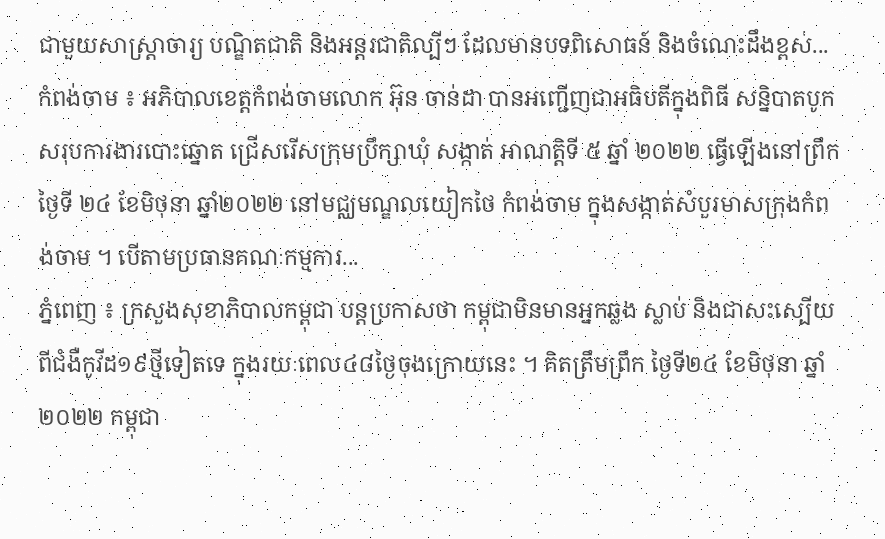ជាមួយសាស្រ្តាចារ្យ បណ្ឌិតជាតិ និងអន្តរជាតិល្បីៗ ដែលមានបទពិសោធន៍ និងចំណេះដឹងខ្ពស់...
កំពង់ចាម ៖ អភិបាលខេត្តកំពង់ចាមលោក អ៊ុន ចាន់ដា បានអញ្ជើញជាអធិបតីក្នុងពិធី សន្និបាតបូកសរុបការងារបោះឆ្នោត ជ្រើសរើសក្រុមប្រឹក្សាឃុំ សង្កាត់ អាណត្តិទី ៥ ឆ្នាំ ២០២២ ធ្វើឡើងនៅព្រឹកថ្ងៃទី ២៤ ខែមិថុនា ឆ្នាំ២០២២ នៅមជ្ឈមណ្ឌលយៀកថៃ កំពង់ចាម ក្នុងសង្កាត់សំបួរមាសក្រុងកំពង់ចាម ។ បើតាមប្រធានគណៈកម្មការ...
ភ្នំពេញ ៖ ក្រសួងសុខាភិបាលកម្ពុជា បន្តប្រកាសថា កម្ពុជាមិនមានអ្នកឆ្លង ស្លាប់ និងជាសះស្បើយ ពីជំងឺកូវីដ១៩ថ្មីទៀតទេ ក្នុងរយៈពេល៤៨ថ្ងៃចុងក្រោយនេះ ។ គិតត្រឹមព្រឹក ថ្ងៃទី២៤ ខែមិថុនា ឆ្នាំ២០២២ កម្ពុជា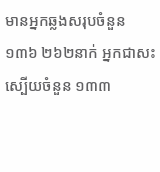មានអ្នកឆ្លងសរុបចំនួន ១៣៦ ២៦២នាក់ អ្នកជាសះស្បើយចំនួន ១៣៣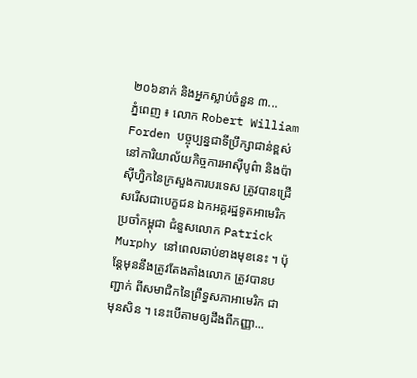២០៦នាក់ និងអ្នកស្លាប់ចំនួន ៣...
ភ្នំពេញ ៖ លោក Robert William Forden បច្ចុប្បន្នជាទីប្រឹក្សាជាន់ខ្ពស់ នៅការិយាល័យកិច្ចការអាស៊ីបូព៌ា និងប៉ាស៊ីហ្វិកនៃក្រសួងការបរទេស ត្រូវបានជ្រើសរើសជាបេក្ខជន ឯកអគ្គរដ្ឋទូតអាមេរិកប្រចាំកម្ពុជា ជំនួសលោក Patrick Murphy នៅពេលឆាប់ខាងមុខនេះ ។ ប៉ុន្តែមុននឹងត្រូវតែងតាំងលោក ត្រូវបានបញ្ជាក់ ពីសមាជិកនៃព្រឹទ្ធសភាអាមេរិក ជាមុនសិន ។ នេះបើតាមឲ្យដឹងពីកញ្ញា...